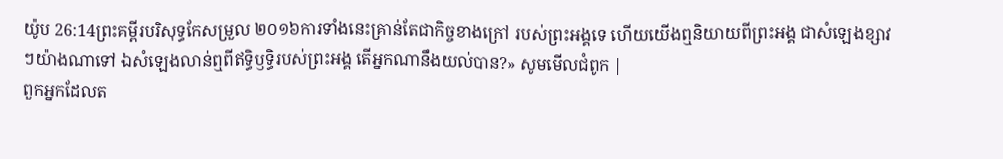យ៉ូប 26:14ព្រះគម្ពីរបរិសុទ្ធកែសម្រួល ២០១៦ការទាំងនេះគ្រាន់តែជាកិច្ចខាងក្រៅ របស់ព្រះអង្គទេ ហើយយើងឮនិយាយពីព្រះអង្គ ជាសំឡេងខ្សាវៗយ៉ាងណាទៅ ឯសំឡេងលាន់ឮពីឥទ្ធិឫទ្ធិរបស់ព្រះអង្គ តើអ្នកណានឹងយល់បាន?» សូមមើលជំពូក |
ពួកអ្នកដែលត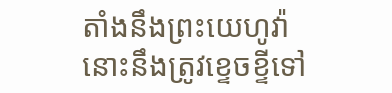តាំងនឹងព្រះយេហូវ៉ា នោះនឹងត្រូវខ្ទេចខ្ទីទៅ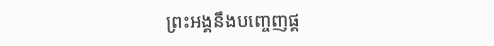ព្រះអង្គនឹងបញ្ចេញផ្គ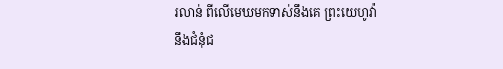រលាន់ ពីលើមេឃមកទាស់នឹងគេ ព្រះយេហូវ៉ានឹងជំនុំជ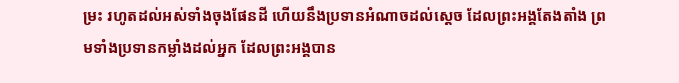ម្រះ រហូតដល់អស់ទាំងចុងផែនដី ហើយនឹងប្រទានអំណាចដល់ស្តេច ដែលព្រះអង្គតែងតាំង ព្រមទាំងប្រទានកម្លាំងដល់អ្នក ដែលព្រះអង្គបាន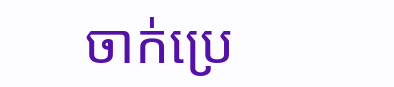ចាក់ប្រេ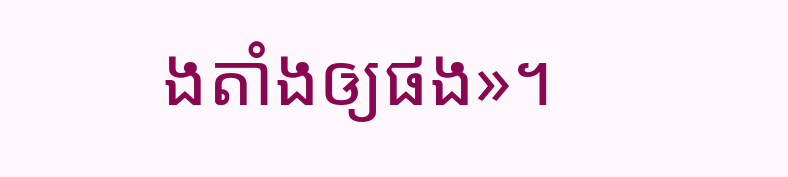ងតាំងឲ្យផង»។